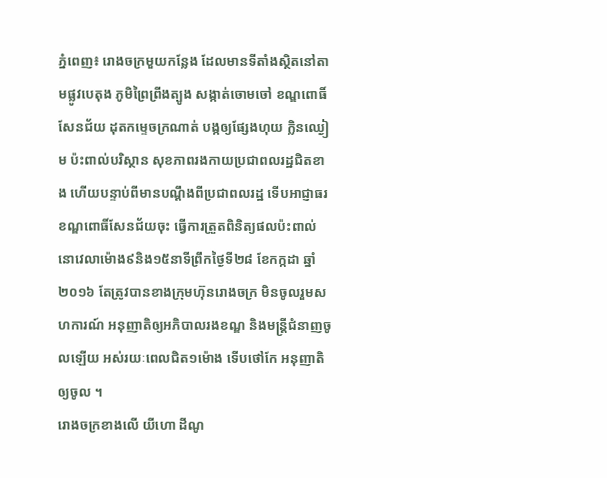ភ្នំពេញ៖ រោងចក្រមួយកន្លែង ដែលមានទីតាំងស្ថិតនៅតាមផ្លូវបេតុង ភូមិព្រៃព្រីងត្បូង សង្កាត់ចោមចៅ ខណ្ឌពោធិ៍សែនជ័យ ដុតកម្ទេចក្រណាត់ បង្កឲ្យផ្សែងហុយ ក្លិនឈ្ងៀម ប៉ះពាល់បរិស្ថាន សុខភាពរងកាយប្រជាពលរដ្ឋជិតខាង ហើយបន្ទាប់ពីមានបណ្តឹងពីប្រជាពលរដ្ឋ ទើបអាជ្ញាធរ ខណ្ឌពោធិ៍សែនជ័យចុះ ធ្វើការត្រួតពិនិត្យផលប៉ះពាល់ នោវេលាម៉ោង៩និង១៥នាទីព្រឹកថ្ងៃទី២៨ ខែកក្កដា ឆ្នាំ២០១៦ តែត្រូវបានខាងក្រុមហ៊ុនរោងចក្រ មិនចូលរួមសហការណ៍ អនុញាតិឲ្យអភិបាលរងខណ្ឌ និងមន្រ្តីជំនាញចូលឡើយ អស់រយៈពេលជិត១ម៉ោង ទើបថៅកែ អនុញាតិឲ្យចូល ។
រោងចក្រខាងលើ យីហោ ដីណូ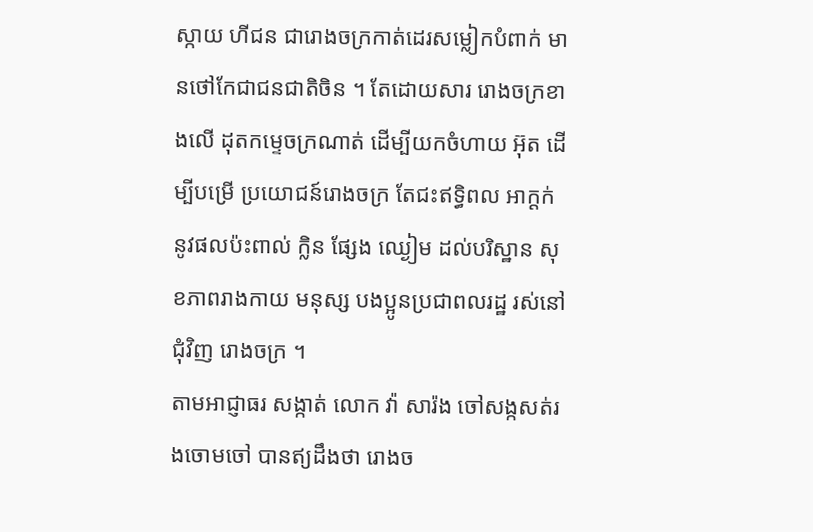ស្កាយ ហីជន ជារោងចក្រកាត់ដេរសម្លៀកបំពាក់ មានថៅកែជាជនជាតិចិន ។ តែដោយសារ រោងចក្រខាងលើ ដុតកម្ទេចក្រណាត់ ដើម្បីយកចំហាយ អ៊ុត ដើម្បីបម្រើ ប្រយោជន៍រោងចក្រ តែជះឥទ្ធិពល អាក្តក់ នូវផលប៉ះពាល់ ក្លិន ផ្សែង ឈ្ងៀម ដល់បរិស្ឋាន សុខភាពរាងកាយ មនុស្ស បងប្អូនប្រជាពលរដ្ឋ រស់នៅជុំវិញ រោងចក្រ ។
តាមអាជ្ញាធរ សង្កាត់ លោក វ៉ា សារ៉ង ចៅសង្កសត់រងចោមចៅ បានឥ្យដឹងថា រោងច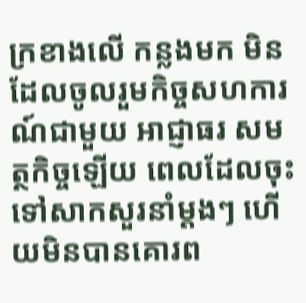ក្រខាងលើ កន្លងមក មិនដែលចូលរួមកិច្ចសហការណ៍ជាមួយ អាជ្ញាធរ សមត្ថកិច្ចឡើយ ពេលដែលចុះទៅសាកសួរនាំម្តងៗ ហើយមិនបានគោរព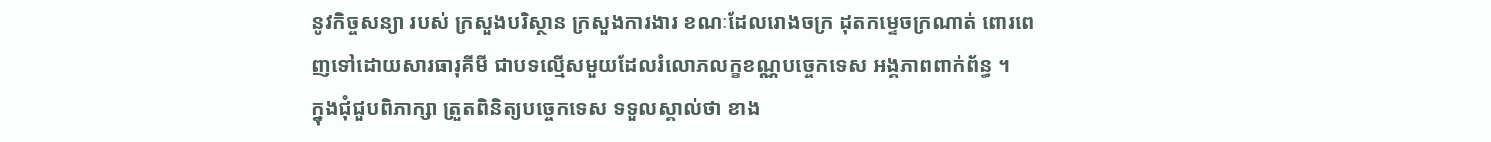នូវកិច្ចសន្យា របស់ ក្រសួងបរិស្ថាន ក្រសួងការងារ ខណៈដែលរោងចក្រ ដុតកម្ទេចក្រណាត់ ពោរពេញទៅដោយសារធារុគីមី ជាបទល្មើសមួយដែលរំលោភលក្ខខណ្ណបច្ចេកទេស អង្គភាពពាក់ព័ន្ធ ។
ក្នុងជុំជួបពិភាក្សា ត្រួតពិនិត្យបច្ចេកទេស ទទួលស្គាល់ថា ខាង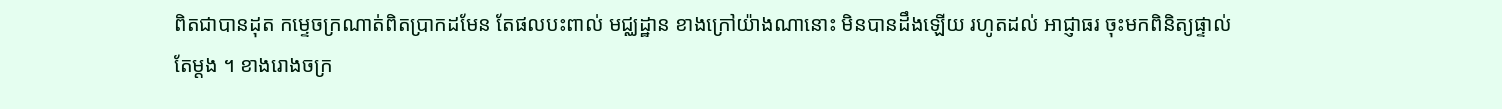ពិតជាបានដុត កម្ទេចក្រណាត់ពិតប្រាកដមែន តែផលបះពាល់ មជ្ឈដ្ឋាន ខាងក្រៅយ៉ាងណានោះ មិនបានដឹងឡើយ រហូតដល់ អាជ្ញាធរ ចុះមកពិនិត្យផ្ទាល់តែម្តង ។ ខាងរោងចក្រ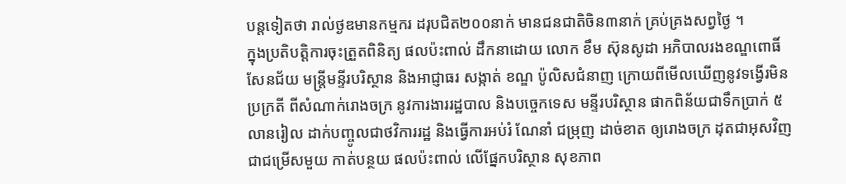បន្តទៀតថា រាល់ថ្ងឌមានកម្មករ ដរុបជិត២០០នាក់ មានជនជាតិចិន៣នាក់ គ្រប់គ្រងសព្វថ្ងៃ ។
ក្នុងប្រតិបត្តិការចុះត្រួតពិនិត្យ ផលប៉ះពាល់ ដឹកនាដោយ លោក ខឹម ស៊ុនសូដា អភិបាលរងខណ្ឌពោធិ៍សែនជ័យ មន្រ្តីមន្ទីរបរិស្ថាន និងអាជ្ញាធរ សង្កាត់ ខណ្ឌ ប៉ូលិសជំនាញ ក្រោយពីមើលឃើញនូវទង្វើរមិនប្រក្រតី ពីសំណាក់រោងចក្រ នូវការងាររដ្ឋបាល និងបច្ចេកទេស មន្ទីរបរិស្ថាន ផាកពិន័យជាទឹកប្រាក់ ៥លានរៀល ដាក់បញ្ចូលជាថវិការរដ្ឋ និងធ្វើការអប់រំ ណែនាំ ជម្រុញ ដាច់ខាត ឲ្យរោងចក្រ ដុតជាអុសវិញ ជាជម្រើសមួយ កាត់បន្ថយ ផលប៉ះពាល់ លើផ្នែកបរិស្ថាន សុខភាព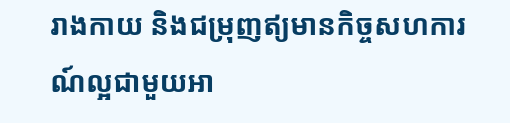រាងកាយ និងជម្រុញឥ្យមានកិច្ចសហការណ៍ល្អជាមួយអា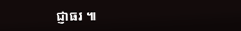ជ្ញាធរ ៕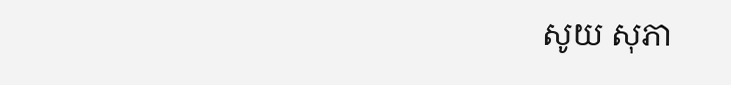សូយ សុភា